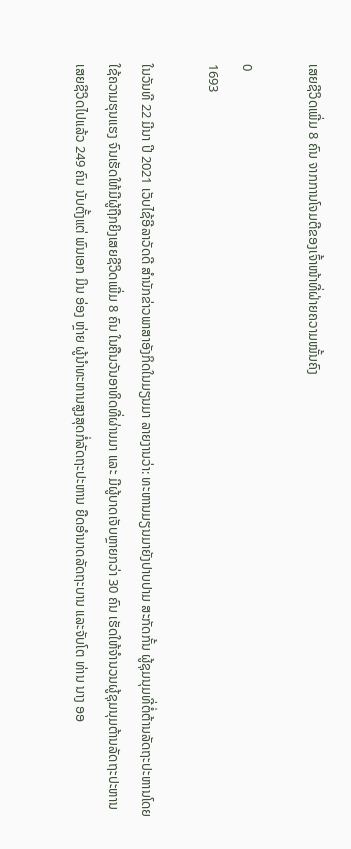ເສຍຊີວິດເພີ່ມ 8 ຄົນ ຈາກການໂຈມຕີຂອງເຈົ້າໜ້າທີ່ຝ່າຍຄວາມໝັ້ນຄົງ

0
1693

ໃນວັນທີ 22 ມີນາ ປີ 2021 ເວັບໄຊ້ອີລາວັດດີ ສຳນັກຂ່າວພາສາອັງກິດໃນມຽນມາ ລາຍງານວ່າ: ທະຫານມຽນມາຍັງປາບປາມ ສະກັດກັ້ນ ຜູ້ຊຸມນຸມທີ່ຕໍ່ຕ້ານລັດຖະປະຫານໂດຍໃຊ້ຄວາມຮຸນແຮງ ຈົນເຮັດໃຫ້ມີຜູ້ຖືກຍິງເສຍຊີວິດເພີ່ມ 8 ຄົນ ໃນຄືນວັນອາທິດທີ່ຜ່ານມາ ແລະ ມີຜູ້ບາດເຈັບຫຼາຍກວ່າ 30 ຄົນ ເຮັດໃຫ້ຈຳນວນຜູ້ຊຸມນຸມຕ້ານລັດຖະປະຫານເສຍຊີວິດໄປແລ້ວ 249 ຄົນ ນັບຕັ້ງແຕ່ ພົນເອກ ມິນ ອ່ອງ ຫຼ່າຍ ຜູ້ນຳທະຫານສູງສຸດກໍ່ລັດຖະປະຫານ ຍືດອຳນາດລັດຖະບານ ແລະຈັບໂຕ ທ່ານ ນາງ ອອ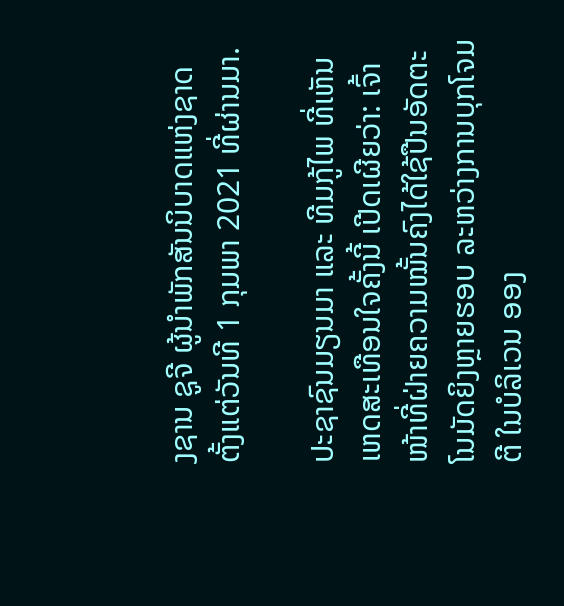ງຊານ ຊູຈີ ຜູ້ນຳພັກສັນນິບາດແຫ່ງຊາດ ຕັ້ງແຕ່ວັນທີ 1 ກຸມພາ 2021 ທີ່ຜ່ານມາ.

ປະຊາຊົນມຽນມາ ແລະ ທີມກູ້ໄພ ທີ່ເຫັນເຫດສະເທືອນໃຈຄັ້ງນີ້ ເປີດເຜີຍວ່າ: ເຈົ້າໜ້າທີ່ຝ່າຍຄວາມໝັ້ນຄົງໄດ້ໃຊ້ປືນອັດຕະໂນມັດຍິງຫຼາຍຮອບ ລະຫວ່າງການບຸກໂຈມຕີ ໃນບໍລິເວນ ອອງ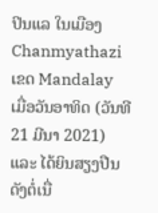ປິນແລ ໃນເມືອງ Chanmyathazi ເຂດ Mandalay ເມື່ອວັນອາທິດ (ວັນທີ 21 ມີນາ 2021) ແລະ ໄດ້ຍິນສຽງປືນດັງຕໍ່ເນື່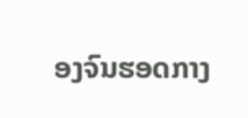ອງຈົນຮອດກາງ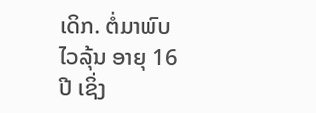ເດິກ. ຕໍ່ມາພົບໄວລຸ້ນ ອາຍຸ 16 ປີ ເຊິ່ງ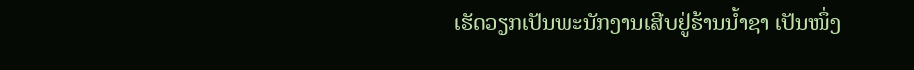ເຮັດວຽກເປັນພະນັກງານເສີບຢູ່ຮ້ານນໍ້າຊາ ເປັນໜຶ່ງ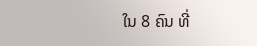ໃນ 8 ຄົນ ທີ່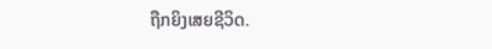ຖືກຍິງເສຍຊີວິດ.